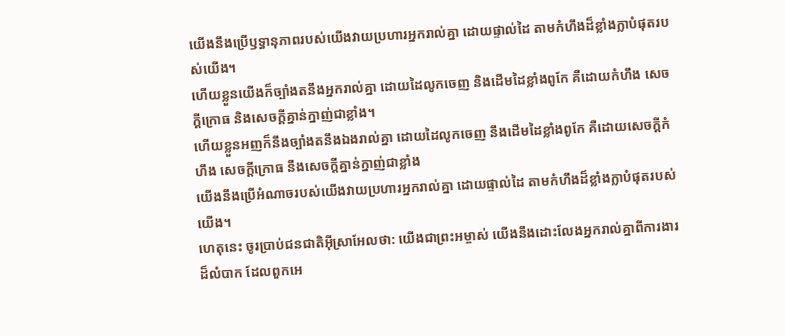យើងនឹងប្រើឫទ្ធានុភាពរបស់យើងវាយប្រហារអ្នករាល់គ្នា ដោយផ្ទាល់ដៃ តាមកំហឹងដ៏ខ្លាំងក្លាបំផុតរបស់យើង។
ហើយខ្លួនយើងក៏ច្បាំងតនឹងអ្នករាល់គ្នា ដោយដៃលូកចេញ និងដើមដៃខ្លាំងពូកែ គឺដោយកំហឹង សេចក្ដីក្រោធ និងសេចក្ដីគ្នាន់ក្នាញ់ជាខ្លាំង។
ហើយខ្លួនអញក៏នឹងច្បាំងតនឹងឯងរាល់គ្នា ដោយដៃលូកចេញ នឹងដើមដៃខ្លាំងពូកែ គឺដោយសេចក្ដីកំហឹង សេចក្ដីក្រោធ នឹងសេចក្ដីគ្នាន់ក្នាញ់ជាខ្លាំង
យើងនឹងប្រើអំណាចរបស់យើងវាយប្រហារអ្នករាល់គ្នា ដោយផ្ទាល់ដៃ តាមកំហឹងដ៏ខ្លាំងក្លាបំផុតរបស់យើង។
ហេតុនេះ ចូរប្រាប់ជនជាតិអ៊ីស្រាអែលថា: យើងជាព្រះអម្ចាស់ យើងនឹងដោះលែងអ្នករាល់គ្នាពីការងារដ៏លំបាក ដែលពួកអេ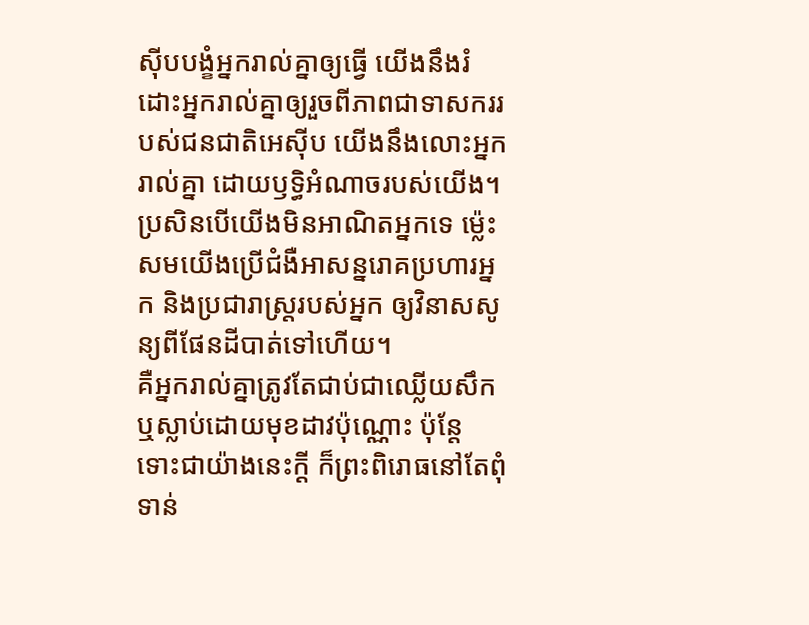ស៊ីបបង្ខំអ្នករាល់គ្នាឲ្យធ្វើ យើងនឹងរំដោះអ្នករាល់គ្នាឲ្យរួចពីភាពជាទាសកររបស់ជនជាតិអេស៊ីប យើងនឹងលោះអ្នករាល់គ្នា ដោយឫទ្ធិអំណាចរបស់យើង។
ប្រសិនបើយើងមិនអាណិតអ្នកទេ ម៉្លេះសមយើងប្រើជំងឺអាសន្នរោគប្រហារអ្នក និងប្រជារាស្ត្ររបស់អ្នក ឲ្យវិនាសសូន្យពីផែនដីបាត់ទៅហើយ។
គឺអ្នករាល់គ្នាត្រូវតែជាប់ជាឈ្លើយសឹក ឬស្លាប់ដោយមុខដាវប៉ុណ្ណោះ ប៉ុន្តែ ទោះជាយ៉ាងនេះក្ដី ក៏ព្រះពិរោធនៅតែពុំទាន់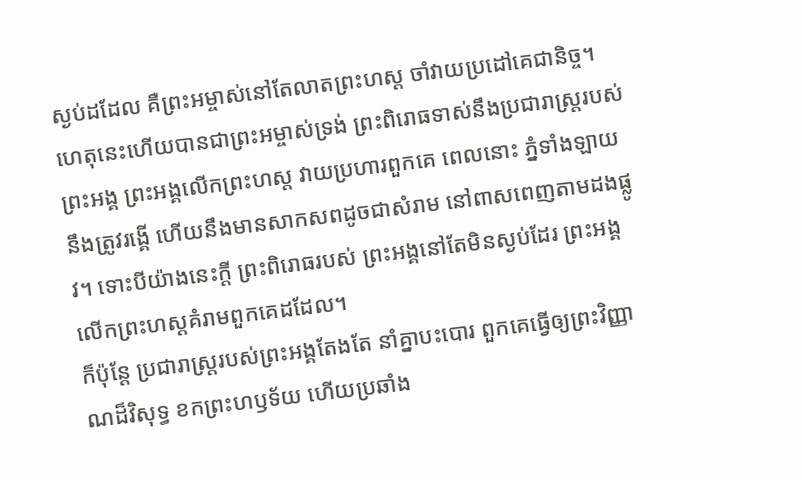ស្ងប់ដដែល គឺព្រះអម្ចាស់នៅតែលាតព្រះហស្ដ ចាំវាយប្រដៅគេជានិច្ច។
ហេតុនេះហើយបានជាព្រះអម្ចាស់ទ្រង់ ព្រះពិរោធទាស់នឹងប្រជារាស្ត្ររបស់ព្រះអង្គ ព្រះអង្គលើកព្រះហស្ដ វាយប្រហារពួកគេ ពេលនោះ ភ្នំទាំងឡាយនឹងត្រូវរង្គើ ហើយនឹងមានសាកសពដូចជាសំរាម នៅពាសពេញតាមដងផ្លូវ។ ទោះបីយ៉ាងនេះក្ដី ព្រះពិរោធរបស់ ព្រះអង្គនៅតែមិនស្ងប់ដែរ ព្រះអង្គលើកព្រះហស្ដគំរាមពួកគេដដែល។
ក៏ប៉ុន្តែ ប្រជារាស្ត្ររបស់ព្រះអង្គតែងតែ នាំគ្នាបះបោរ ពួកគេធ្វើឲ្យព្រះវិញ្ញាណដ៏វិសុទ្ធ ខកព្រះហឫទ័យ ហើយប្រឆាំង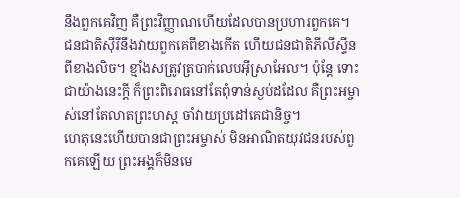នឹងពួកគេវិញ គឺព្រះវិញ្ញាណហើយដែលបានប្រហារពួកគេ។
ជនជាតិស៊ីរីនឹងវាយពួកគេពីខាងកើត ហើយជនជាតិភីលីស្ទីនពីខាងលិច។ ខ្មាំងសត្រូវត្របាក់លេបអ៊ីស្រាអែល។ ប៉ុន្តែ ទោះជាយ៉ាងនេះក្ដី ក៏ព្រះពិរោធនៅតែពុំទាន់ស្ងប់ដដែល គឺព្រះអម្ចាស់នៅតែលាតព្រះហស្ដ ចាំវាយប្រដៅគេជានិច្ច។
ហេតុនេះហើយបានជាព្រះអម្ចាស់ មិនអាណិតយុវជនរបស់ពួកគេឡើយ ព្រះអង្គក៏មិនមេ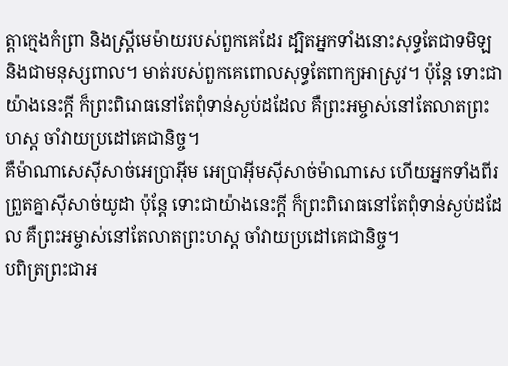ត្តាក្មេងកំព្រា និងស្ត្រីមេម៉ាយរបស់ពួកគេដែរ ដ្បិតអ្នកទាំងនោះសុទ្ធតែជាទមិឡ និងជាមនុស្សពាល។ មាត់របស់ពួកគេពោលសុទ្ធតែពាក្យអាស្រូវ។ ប៉ុន្តែ ទោះជាយ៉ាងនេះក្ដី ក៏ព្រះពិរោធនៅតែពុំទាន់ស្ងប់ដដែល គឺព្រះអម្ចាស់នៅតែលាតព្រះហស្ដ ចាំវាយប្រដៅគេជានិច្ច។
គឺម៉ាណាសេស៊ីសាច់អេប្រាអ៊ីម អេប្រាអ៊ីមស៊ីសាច់ម៉ាណាសេ ហើយអ្នកទាំងពីរព្រួតគ្នាស៊ីសាច់យូដា ប៉ុន្តែ ទោះជាយ៉ាងនេះក្ដី ក៏ព្រះពិរោធនៅតែពុំទាន់ស្ងប់ដដែល គឺព្រះអម្ចាស់នៅតែលាតព្រះហស្ដ ចាំវាយប្រដៅគេជានិច្ច។
បពិត្រព្រះជាអ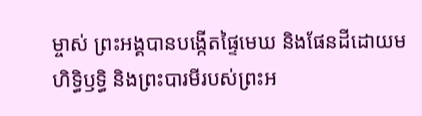ម្ចាស់ ព្រះអង្គបានបង្កើតផ្ទៃមេឃ និងផែនដីដោយមហិទ្ធិឫទ្ធិ និងព្រះបារមីរបស់ព្រះអ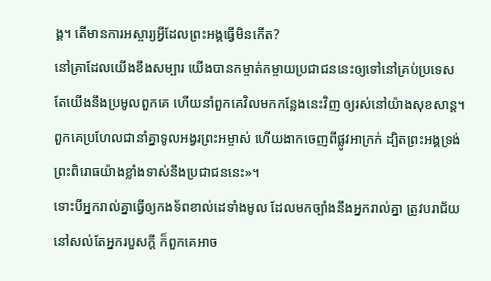ង្គ។ តើមានការអស្ចារ្យអ្វីដែលព្រះអង្គធ្វើមិនកើត?
នៅគ្រាដែលយើងខឹងសម្បារ យើងបានកម្ចាត់កម្ចាយប្រជាជននេះឲ្យទៅនៅគ្រប់ប្រទេស តែយើងនឹងប្រមូលពួកគេ ហើយនាំពួកគេវិលមកកន្លែងនេះវិញ ឲ្យរស់នៅយ៉ាងសុខសាន្ត។
ពួកគេប្រហែលជានាំគ្នាទូលអង្វរព្រះអម្ចាស់ ហើយងាកចេញពីផ្លូវអាក្រក់ ដ្បិតព្រះអង្គទ្រង់ព្រះពិរោធយ៉ាងខ្លាំងទាស់នឹងប្រជាជននេះ»។
ទោះបីអ្នករាល់គ្នាធ្វើឲ្យកងទ័ពខាល់ដេទាំងមូល ដែលមកច្បាំងនឹងអ្នករាល់គ្នា ត្រូវបរាជ័យនៅសល់តែអ្នករបួសក្ដី ក៏ពួកគេអាច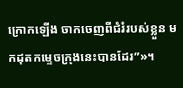ក្រោកឡើង ចាកចេញពីជំរំរបស់ខ្លួន មកដុតកម្ទេចក្រុងនេះបានដែរ”»។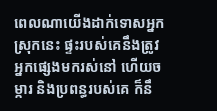ពេលណាយើងដាក់ទោសអ្នកស្រុកនេះ ផ្ទះរបស់គេនឹងត្រូវអ្នកផ្សេងមករស់នៅ ហើយចម្ការ និងប្រពន្ធរបស់គេ ក៏នឹ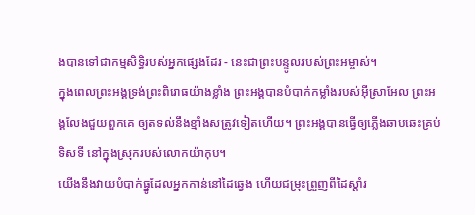ងបានទៅជាកម្មសិទ្ធិរបស់អ្នកផ្សេងដែរ - នេះជាព្រះបន្ទូលរបស់ព្រះអម្ចាស់។
ក្នុងពេលព្រះអង្គទ្រង់ព្រះពិរោធយ៉ាងខ្លាំង ព្រះអង្គបានបំបាក់កម្លាំងរបស់អ៊ីស្រាអែល ព្រះអង្គលែងជួយពួកគេ ឲ្យតទល់នឹងខ្មាំងសត្រូវទៀតហើយ។ ព្រះអង្គបានធ្វើឲ្យភ្លើងឆាបឆេះគ្រប់ទិសទី នៅក្នុងស្រុករបស់លោកយ៉ាកុប។
យើងនឹងវាយបំបាក់ធ្នូដែលអ្នកកាន់នៅដៃឆ្វេង ហើយជម្រុះព្រួញពីដៃស្ដាំរ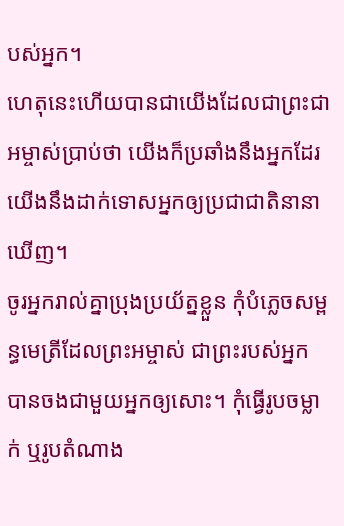បស់អ្នក។
ហេតុនេះហើយបានជាយើងដែលជាព្រះជាអម្ចាស់ប្រាប់ថា យើងក៏ប្រឆាំងនឹងអ្នកដែរ យើងនឹងដាក់ទោសអ្នកឲ្យប្រជាជាតិនានាឃើញ។
ចូរអ្នករាល់គ្នាប្រុងប្រយ័ត្នខ្លួន កុំបំភ្លេចសម្ពន្ធមេត្រីដែលព្រះអម្ចាស់ ជាព្រះរបស់អ្នក បានចងជាមួយអ្នកឲ្យសោះ។ កុំធ្វើរូបចម្លាក់ ឬរូបតំណាង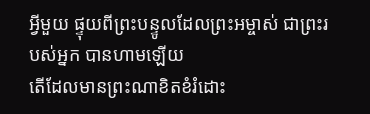អ្វីមួយ ផ្ទុយពីព្រះបន្ទូលដែលព្រះអម្ចាស់ ជាព្រះរបស់អ្នក បានហាមឡើយ
តើដែលមានព្រះណាខិតខំរំដោះ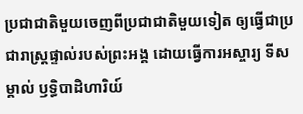ប្រជាជាតិមួយចេញពីប្រជាជាតិមួយទៀត ឲ្យធ្វើជាប្រជារាស្ត្រផ្ទាល់របស់ព្រះអង្គ ដោយធ្វើការអស្ចារ្យ ទីសម្គាល់ ឫទ្ធិបាដិហារិយ៍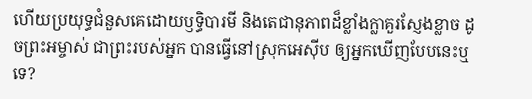ហើយប្រយុទ្ធជំនួសគេដោយឫទ្ធិបារមី និងតេជានុភាពដ៏ខ្លាំងក្លាគួរស្ញែងខ្លាច ដូចព្រះអម្ចាស់ ជាព្រះរបស់អ្នក បានធ្វើនៅស្រុកអេស៊ីប ឲ្យអ្នកឃើញបែបនេះឬទេ?